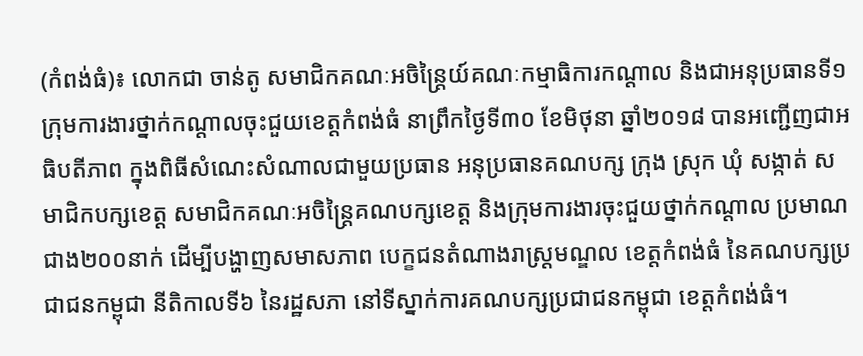(កំពង់ធំ)៖ លោកជា ចាន់តូ សមាជិកគណៈអចិន្ត្រៃយ៍គណៈកម្មាធិការកណ្តាល និងជាអនុប្រធានទី១ ក្រុមការងារថ្នាក់កណ្តាលចុះជួយខេត្តកំពង់ធំ នាព្រឹកថ្ងៃទី៣០ ខែមិថុនា ឆ្នាំ២០១៨ បានអញ្ជើញជាអធិបតីភាព ក្នុងពិធីសំណេះសំណាលជាមួយប្រធាន អនុប្រធានគណបក្ស ក្រុង ស្រុក ឃុំ សង្កាត់ សមាជិកបក្សខេត្ត សមាជិកគណៈអចិន្ត្រៃគណបក្សខេត្ត និងក្រុមការងារចុះជួយថ្នាក់កណ្តាល ប្រមាណជាង២០០នាក់ ដើម្បីបង្ហាញសមាសភាព បេក្ខជនតំណាងរាស្ត្រមណ្ឌល ខេត្តកំពង់ធំ នៃគណបក្សប្រជាជនកម្ពុជា នីតិកាលទី៦ នៃរដ្ឋសភា នៅទីស្នាក់ការគណបក្សប្រជាជនកម្ពុជា ខេត្តកំពង់ធំ។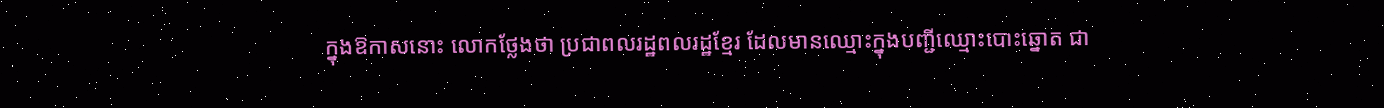ក្នុងឱកាសនោះ លោកថ្លែងថា ប្រជាពលរដ្ឋពលរដ្ឋខ្មែរ ដែលមានឈ្មោះក្នុងបញ្ជីឈ្មោះបោះឆ្នោត ជា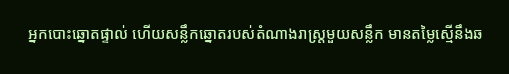អ្នកបោះឆ្នោតផ្ទាល់ ហើយសន្លឹកឆ្នោតរបស់តំណាងរាស្ត្រមួយសន្លឹក មានតម្លៃស្មើនឹងឆ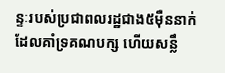ន្ទៈរបស់ប្រជាពលរដ្ឋជាង៥ម៉ឺននាក់ ដែលគាំទ្រគណបក្ស ហើយសន្លឹ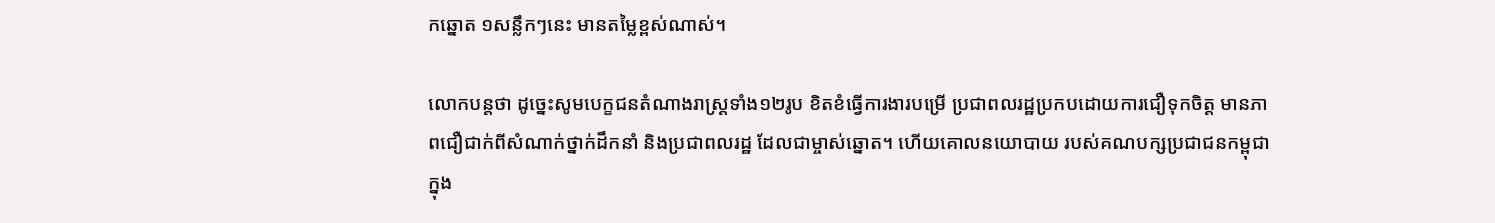កឆ្នោត ១សន្លឹកៗនេះ មានតម្លៃខ្ពស់ណាស់។

លោកបន្តថា ដូច្នេះសូមបេក្ខជនតំណាងរាស្ត្រទាំង១២រូប ខិតខំធ្វើការងារបម្រើ ប្រជាពលរដ្ឋប្រកបដោយការជឿទុកចិត្ត មានភាពជឿជាក់ពីសំណាក់ថ្នាក់ដឹកនាំ និងប្រជាពលរដ្ឋ ដែលជាម្ចាស់ឆ្នោត។ ហើយគោលនយោបាយ របស់គណបក្សប្រជាជនកម្ពុជា ក្នុង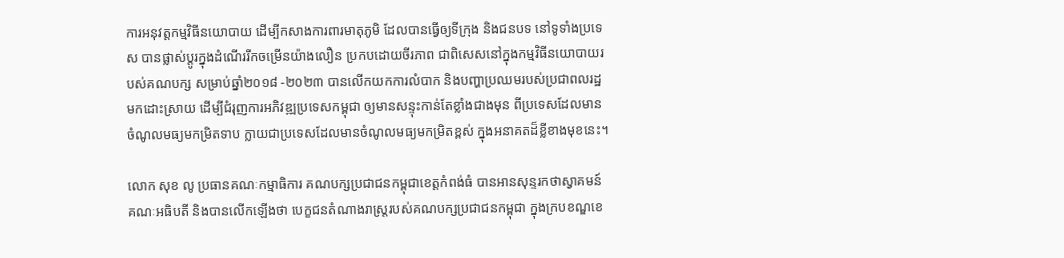ការអនុវត្តកម្មវិធីនយោបាយ ដើម្បីកសាងការពារមាតុភូមិ ដែលបានធ្វើឲ្យទីក្រុង និងជនបទ នៅទូទាំងប្រទេស បានផ្លាស់ប្តូរក្នុងដំណើររីកចម្រើនយ៉ាងលឿន ប្រកបដោយចីរភាព ជាពិសេសនៅក្នុងកម្មវិធីនយោបាយរបស់គណបក្ស សម្រាប់ឆ្នាំ២០១៨ -២០២៣ បានលើកយកការលំបាក និងបញ្ហាប្រឈមរបស់ប្រជាពលរដ្ឋមកដោះស្រាយ ដើម្បីជំរុញការអភិវឌ្ឍប្រទេសកម្ពុជា ឲ្យមានសន្ទុះកាន់តែខ្លាំងជាងមុន ពីប្រទេសដែលមានចំណូលមធ្យមកម្រិតទាប ក្លាយជាប្រទេសដែលមានចំណូលមធ្យមកម្រិតខ្ពស់ ក្នុងអនាគតដ៏ខ្លីខាងមុខនេះ។

លោក សុខ លូ ប្រធានគណៈកម្មាធិការ គណបក្សប្រជាជនកម្ពុជាខេត្តកំពង់ធំ បានអានសុន្ទរកថាស្វាគមន៍ គណៈអធិបតី និងបានលើកឡើងថា បេក្ខជនតំណាងរាស្ត្ររបស់គណបក្សប្រជាជនកម្ពុជា ក្នុងក្របខណ្ឌខេ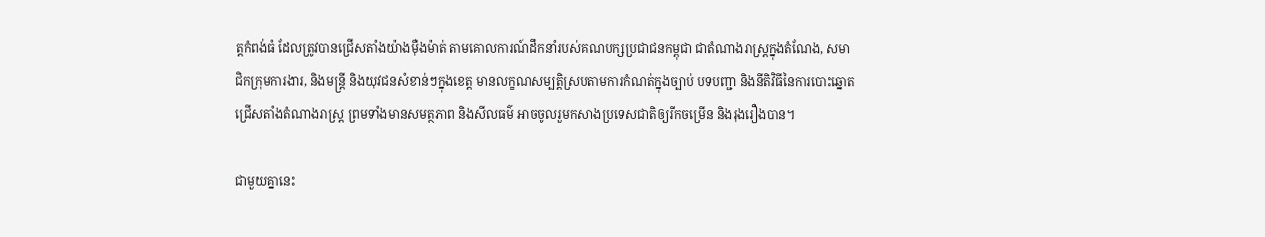ត្តកំពង់ធំ ដែលត្រូវបានជ្រើសតាំងយ៉ាងម៉ឺងម៉ាត់ តាមគោលការណ៍ដឹកនាំរបស់គណបក្សប្រជាជនកម្ពុជា ជាតំណាងរាស្ត្រក្នុងតំណែង, សមាជិកក្រុមការងារ, និងមន្ត្រី និងយុវជនសំខាន់ៗក្នុងខេត្ត មានលក្ខណសម្បត្តិស្របតាមការកំណត់ក្នុងច្បាប់ បទបញ្ជា និងនីតិវិធីនៃការបោះឆ្នោតជ្រើសតាំងតំណាងរាស្ត្រ ព្រមទាំងមានសមត្ថភាព និងសីលធម៌ អាចចូលរួមកសាងប្រទេសជាតិឲ្យរីកចម្រើន និងរុងរឿងបាន។

ជាមួយគ្នានេះ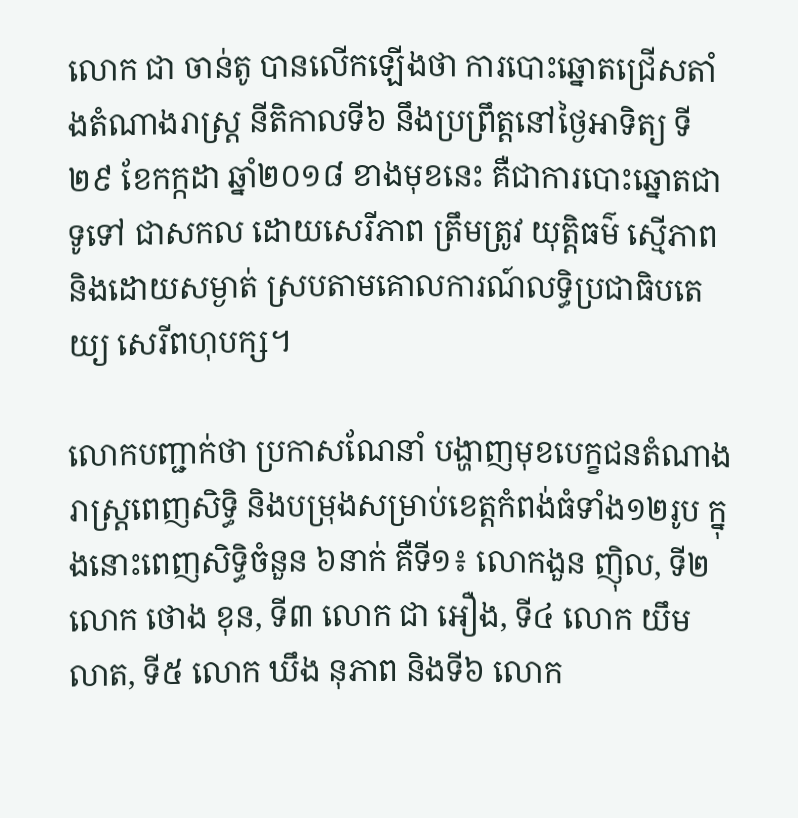លោក ជា ចាន់តូ បានលើកឡើងថា ការបោះឆ្នោតជ្រើសតាំងតំណាងរាស្ត្រ នីតិកាលទី៦ នឹងប្រព្រឹត្តនៅថ្ងៃអាទិត្យ ទី២៩ ខែកក្កដា ឆ្នាំ២០១៨ ខាងមុខនេះ គឺជាការបោះឆ្នោតជាទូទៅ ជាសកល ដោយសេរីភាព ត្រឹមត្រូវ យុត្តិធម៌ ស្មើភាព និងដោយសម្ងាត់ ស្របតាមគោលការណ៍លទ្ធិប្រជាធិបតេយ្យ សេរីពហុបក្ស។

លោកបញ្ជាក់ថា ប្រកាសណែនាំ បង្ហាញមុខបេក្ខជនតំណាងរាស្ត្រពេញសិទ្ធិ និងបម្រុងសម្រាប់ខេត្តកំពង់ធំទាំង១២រូប ក្នុងនោះពេញសិទ្ធិចំនួន ៦នាក់ គឺទី១៖ លោកងួន ញ៉ិល, ទី២ លោក ថោង ខុន, ទី៣ លោក ជា អឿង, ទី៤ លោក យឹម លាត, ទី៥ លោក ឃឹង នុភាព និងទី៦ លោក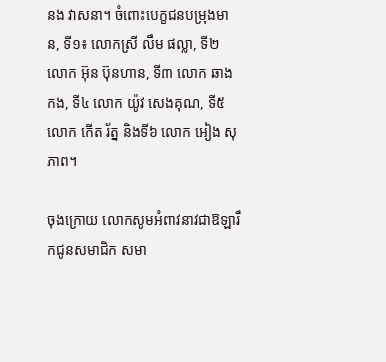នង វាសនា។ ចំពោះបេក្ខជនបម្រុងមាន, ទី១៖ លោកស្រី លឹម ផល្លា, ទី២ លោក អ៊ុន ប៊ុនហាន, ទី៣ លោក ឆាង កង, ទី៤ លោក យ៉ូវ សេងគុណ, ទី៥ លោក កើត រ័ត្ន និងទី៦ លោក អៀង សុភាព។

ចុងក្រោយ លោកសូមអំពាវនាវជាឱឡារឹកជូនសមាជិក សមា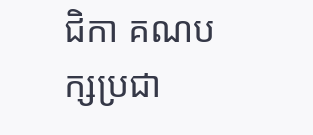ជិកា គណបក្សប្រជា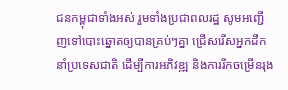ជនកម្ពុជាទាំងអស់ រួមទាំងប្រជាពលរដ្ឋ សូមអញ្ជើញទៅបោះឆ្នោតឲ្យបានគ្រប់ៗគ្នា ជ្រើសរើសអ្នកដឹកនាំប្រទេសជាតិ ដើម្បីការអភិវឌ្ឍ និងការរីកចម្រើនរុង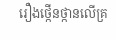រឿងថ្កើនថ្កានលើគ្រ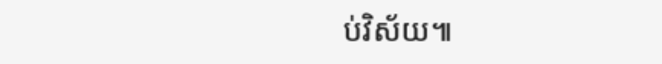ប់វិស័យ៕